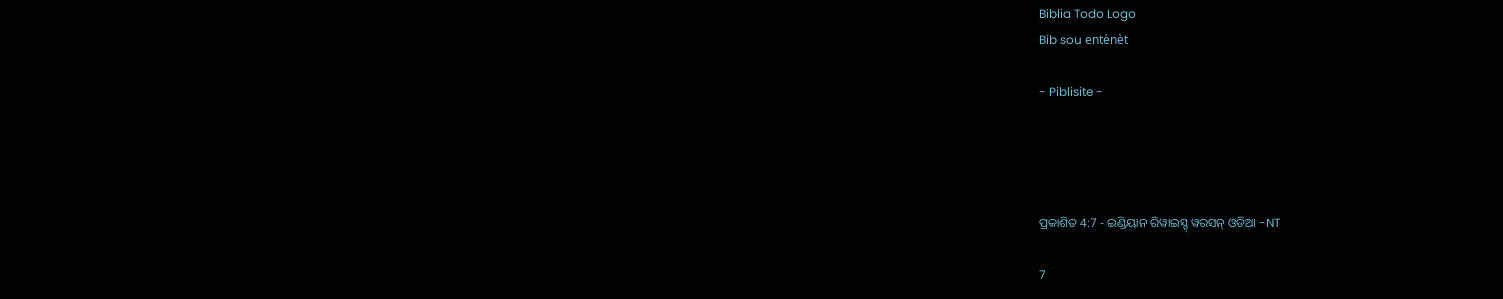Biblia Todo Logo
Bib sou entènèt

- Piblisite -




ପ୍ରକାଶିତ 4:7 - ଇଣ୍ଡିୟାନ ରିୱାଇସ୍ଡ୍ ୱରସନ୍ ଓଡିଆ -NT

7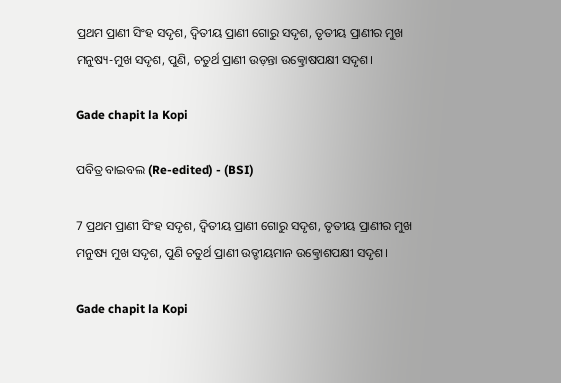ପ୍ରଥମ ପ୍ରାଣୀ ସିଂହ ସଦୃଶ, ଦ୍ୱିତୀୟ ପ୍ରାଣୀ ଗୋରୁ ସଦୃଶ, ତୃତୀୟ ପ୍ରାଣୀର ମୁଖ ମନୁଷ୍ୟ-ମୁଖ ସଦୃଶ, ପୁଣି, ଚତୁର୍ଥ ପ୍ରାଣୀ ଉଡ଼ନ୍ତା ଉତ୍କ୍ରୋଷପକ୍ଷୀ ସଦୃଶ।

Gade chapit la Kopi

ପବିତ୍ର ବାଇବଲ (Re-edited) - (BSI)

7 ପ୍ରଥମ ପ୍ରାଣୀ ସିଂହ ସଦୃଶ, ଦ୍ଵିତୀୟ ପ୍ରାଣୀ ଗୋରୁ ସଦୃଶ, ତୃତୀୟ ପ୍ରାଣୀର ମୁଖ ମନୁଷ୍ୟ ମୁଖ ସଦୃଶ, ପୁଣି ଚତୁର୍ଥ ପ୍ରାଣୀ ଉଡ୍ଡୀୟମାନ ଉତ୍କ୍ରୋଶପକ୍ଷୀ ସଦୃଶ।

Gade chapit la Kopi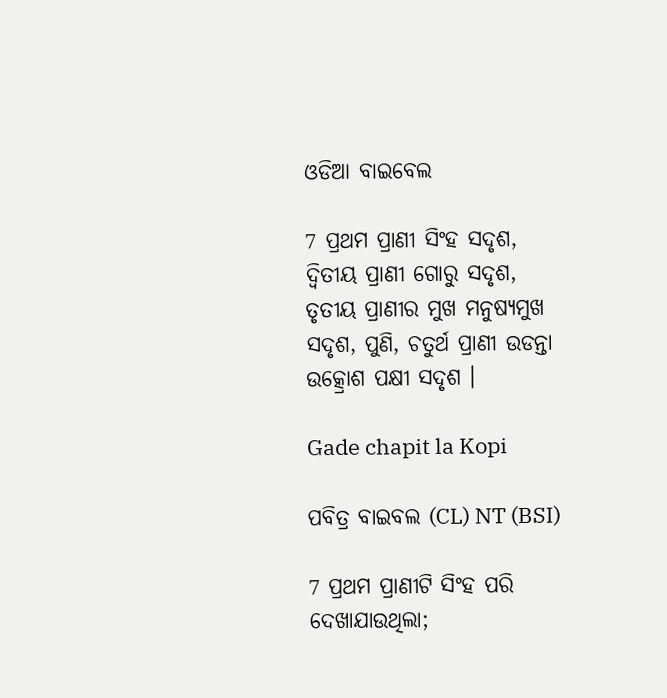ଓଡିଆ ବାଇବେଲ

7 ପ୍ରଥମ ପ୍ରାଣୀ ସିଂହ ସଦୃଶ, ଦ୍ୱିତୀୟ ପ୍ରାଣୀ ଗୋରୁ ସଦୃଶ, ତୃତୀୟ ପ୍ରାଣୀର ମୁଖ ମନୁଷ୍ୟମୁଖ ସଦୃଶ, ପୁଣି, ଚତୁର୍ଥ ପ୍ରାଣୀ ଉଡନ୍ତା ଉତ୍କ୍ରୋଶ ପକ୍ଷୀ ସଦୃଶ ।

Gade chapit la Kopi

ପବିତ୍ର ବାଇବଲ (CL) NT (BSI)

7 ପ୍ରଥମ ପ୍ରାଣୀଟି ସିଂହ ପରି ଦେଖାଯାଉଥିଲା;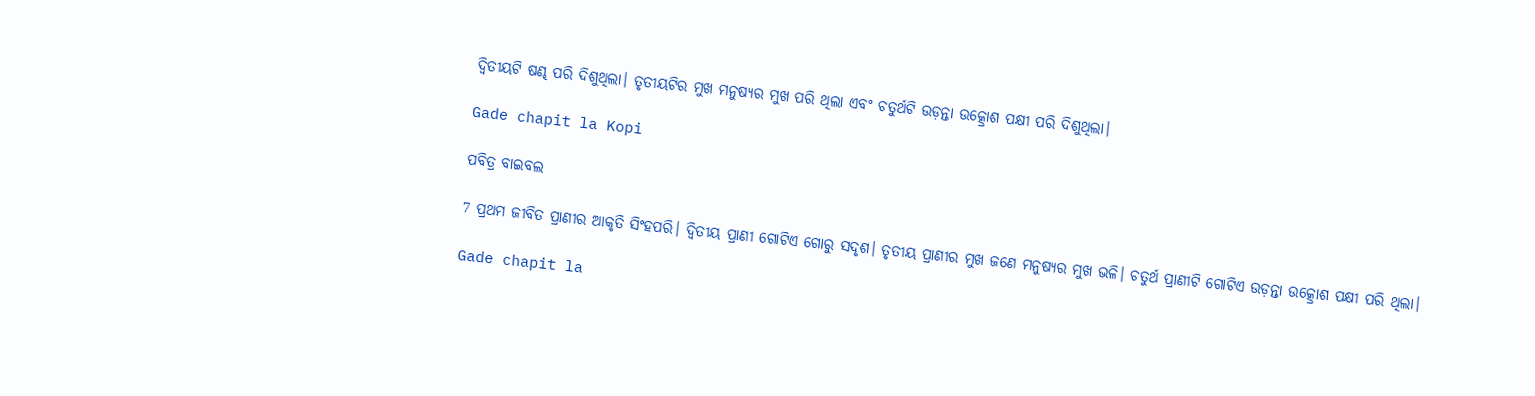ଦ୍ୱିତୀୟଟି ଷଣ୍ଢ ପରି ଦିଶୁଥିଲା। ତୃତୀୟଟିର ମୁଖ ମନୁଷ୍ୟର ମୁଖ ପରି ଥିଲା ଏବଂ ଚତୁର୍ଥଟି ଉଡ଼ନ୍ତା ଉତ୍କ୍ରୋଶ ପକ୍ଷୀ ପରି ଦିଶୁଥିଲା।

Gade chapit la Kopi

ପବିତ୍ର ବାଇବଲ

7 ପ୍ରଥମ ଜୀବିତ ପ୍ରାଣୀର ଆକୃତି ସିଂହପରି। ଦ୍ୱିତୀୟ ପ୍ରାଣୀ ଗୋଟିଏ ଗୋରୁ ସଦୃଶ। ତୃତୀୟ ପ୍ରାଣୀର ମୁଖ ଜଣେ ମନୁଷ୍ୟର ମୁଖ ଭଳି। ଚତୁର୍ଥ ପ୍ରାଣୀଟି ଗୋଟିଏ ଉଡ଼ନ୍ତା ଉତ୍କ୍ରୋଶ ପକ୍ଷୀ ପରି ଥିଲା।

Gade chapit la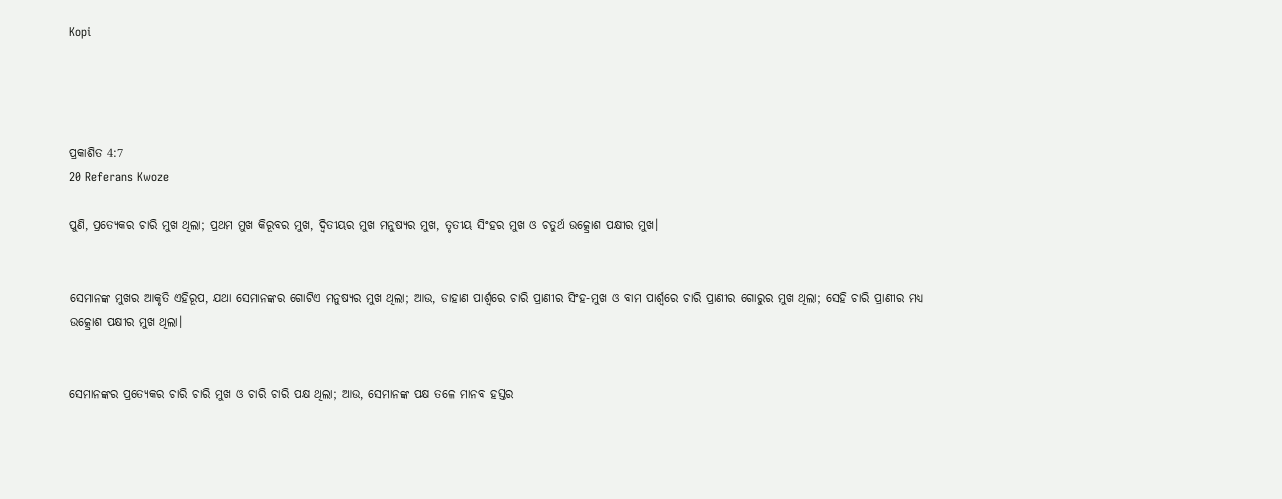Kopi




ପ୍ରକାଶିତ 4:7
20 Referans Kwoze

ପୁଣି, ପ୍ରତ୍ୟେକର ଚାରି ମୁଖ ଥିଲା; ପ୍ରଥମ ମୁଖ କିରୂବର ମୁଖ, ଦ୍ୱିତୀୟର ମୁଖ ମନୁଷ୍ୟର ମୁଖ, ତୃତୀୟ ସିଂହର ମୁଖ ଓ ଚତୁର୍ଥ ଉତ୍କ୍ରୋଶ ପକ୍ଷୀର ମୁଖ।


ସେମାନଙ୍କ ମୁଖର ଆକୃତି ଏହିରୂପ, ଯଥା ସେମାନଙ୍କର ଗୋଟିଏ ମନୁଷ୍ୟର ମୁଖ ଥିଲା; ଆଉ, ଡାହାଣ ପାର୍ଶ୍ୱରେ ଚାରି ପ୍ରାଣୀର ସିଂହ-ମୁଖ ଓ ବାମ ପାର୍ଶ୍ୱରେ ଚାରି ପ୍ରାଣୀର ଗୋରୁର ମୁଖ ଥିଲା; ସେହି ଚାରି ପ୍ରାଣୀର ମଧ୍ୟ ଉତ୍କ୍ରୋଶ ପକ୍ଷୀର ମୁଖ ଥିଲା।


ସେମାନଙ୍କର ପ୍ରତ୍ୟେକର ଚାରି ଚାରି ମୁଖ ଓ ଚାରି ଚାରି ପକ୍ଷ ଥିଲା; ଆଉ, ସେମାନଙ୍କ ପକ୍ଷ ତଳେ ମାନବ ହସ୍ତର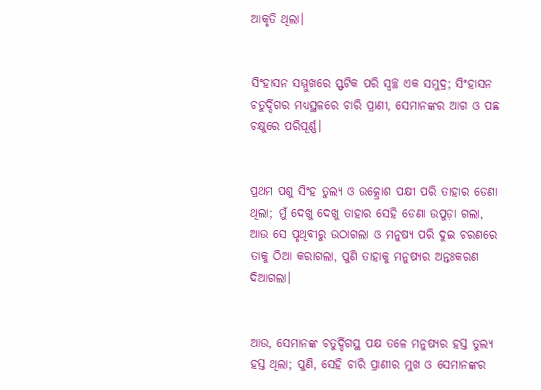ଆକୃତି ଥିଲା।


ସିଂହାସନ ସମ୍ମୁଖରେ ସ୍ଫଟିକ ପରି ସ୍ୱଚ୍ଛ ଏକ ସମୁଦ୍ର; ସିଂହାସନ ଚତୁର୍ଦ୍ଦିଗର ମଧ୍ୟସ୍ଥଳରେ ଚାରି ପ୍ରାଣୀ, ସେମାନଙ୍କର ଆଗ ଓ ପଛ ଚକ୍ଷୁରେ ପରିପୂର୍ଣ୍ଣ।


ପ୍ରଥମ ପଶୁ ସିଂହ ତୁଲ୍ୟ ଓ ଉତ୍କ୍ରୋଶ ପକ୍ଷୀ ପରି ତାହାର ଡେଣା ଥିଲା; ମୁଁ ଦେଖୁ ଦେଖୁ ତାହାର ସେହି ଡେଣା ଉପୁଡ଼ା ଗଲା, ଆଉ ସେ ପୃଥିବୀରୁ ଉଠାଗଲା ଓ ମନୁଷ୍ୟ ପରି ଦୁଇ ଚରଣରେ ତାକୁ ଠିଆ କରାଗଲା, ପୁଣି ତାହାକୁ ମନୁଷ୍ୟର ଅନ୍ତଃକରଣ ଦିଆଗଲା।


ଆଉ, ସେମାନଙ୍କ ଚତୁର୍ଦ୍ଦିଗସ୍ଥ ପକ୍ଷ ତଳେ ମନୁଷ୍ୟର ହସ୍ତ ତୁଲ୍ୟ ହସ୍ତ ଥିଲା; ପୁଣି, ସେହି ଚାରି ପ୍ରାଣୀର ମୁଖ ଓ ସେମାନଙ୍କର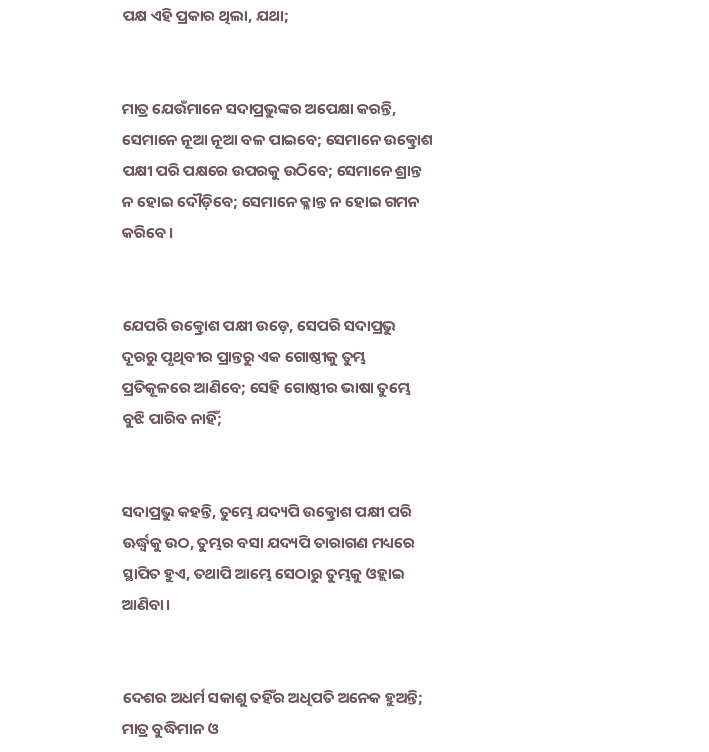ପକ୍ଷ ଏହି ପ୍ରକାର ଥିଲା, ଯଥା;


ମାତ୍ର ଯେଉଁମାନେ ସଦାପ୍ରଭୁଙ୍କର ଅପେକ୍ଷା କରନ୍ତି, ସେମାନେ ନୂଆ ନୂଆ ବଳ ପାଇବେ; ସେମାନେ ଉତ୍କ୍ରୋଶ ପକ୍ଷୀ ପରି ପକ୍ଷରେ ଉପରକୁ ଉଠିବେ; ସେମାନେ ଶ୍ରାନ୍ତ ନ ହୋଇ ଦୌଡ଼ିବେ; ସେମାନେ କ୍ଳାନ୍ତ ନ ହୋଇ ଗମନ କରିବେ।


ଯେପରି ଉତ୍କ୍ରୋଶ ପକ୍ଷୀ ଉଡ଼େ, ସେପରି ସଦାପ୍ରଭୁ ଦୂରରୁ ପୃଥିବୀର ପ୍ରାନ୍ତରୁ ଏକ ଗୋଷ୍ଠୀକୁ ତୁମ୍ଭ ପ୍ରତିକୂଳରେ ଆଣିବେ; ସେହି ଗୋଷ୍ଠୀର ଭାଷା ତୁମ୍ଭେ ବୁଝି ପାରିବ ନାହିଁ;


ସଦାପ୍ରଭୁ କହନ୍ତି, ତୁମ୍ଭେ ଯଦ୍ୟପି ଉତ୍କ୍ରୋଶ ପକ୍ଷୀ ପରି ଊର୍ଦ୍ଧ୍ୱକୁ ଉଠ, ତୁମ୍ଭର ବସା ଯଦ୍ୟପି ତାରାଗଣ ମଧ୍ୟରେ ସ୍ଥାପିତ ହୁଏ, ତଥାପି ଆମ୍ଭେ ସେଠାରୁ ତୁମ୍ଭକୁ ଓହ୍ଲାଇ ଆଣିବା।


ଦେଶର ଅଧର୍ମ ସକାଶୁ ତହିଁର ଅଧିପତି ଅନେକ ହୁଅନ୍ତି; ମାତ୍ର ବୁଦ୍ଧିମାନ ଓ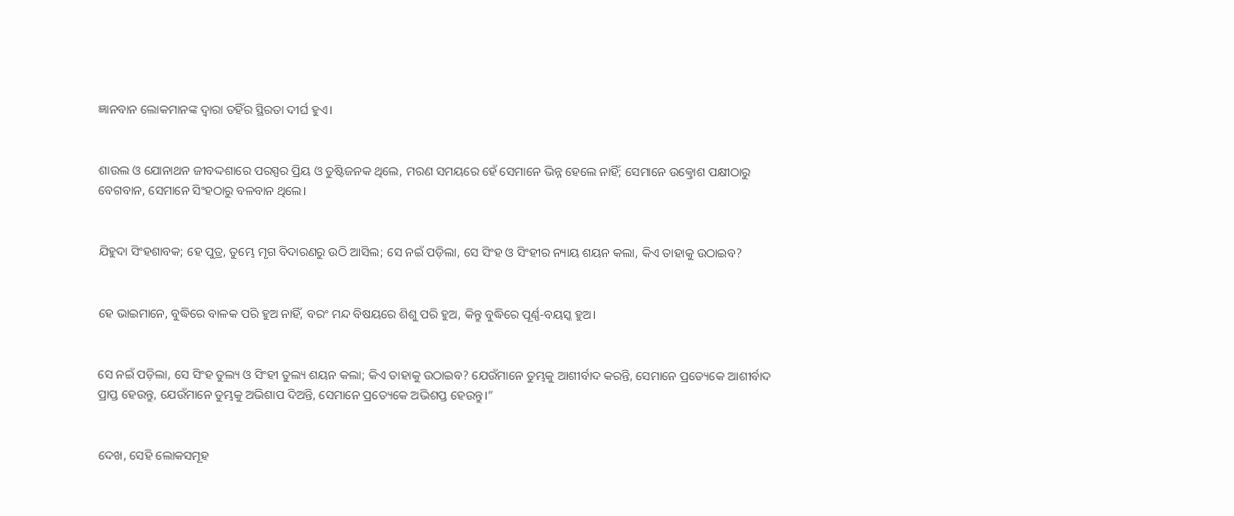ଜ୍ଞାନବାନ ଲୋକମାନଙ୍କ ଦ୍ୱାରା ତହିଁର ସ୍ଥିରତା ଦୀର୍ଘ ହୁଏ।


ଶାଉଲ ଓ ଯୋନାଥନ ଜୀବଦ୍ଦଶାରେ ପରସ୍ପର ପ୍ରିୟ ଓ ତୁଷ୍ଟିଜନକ ଥିଲେ, ମରଣ ସମୟରେ ହେଁ ସେମାନେ ଭିନ୍ନ ହେଲେ ନାହିଁ; ସେମାନେ ଉତ୍କ୍ରୋଶ ପକ୍ଷୀଠାରୁ ବେଗବାନ, ସେମାନେ ସିଂହଠାରୁ ବଳବାନ ଥିଲେ।


ଯିହୁଦା ସିଂହଶାବକ; ହେ ପୁତ୍ର, ତୁମ୍ଭେ ମୃଗ ବିଦାରଣରୁ ଉଠି ଆସିଲ; ସେ ନଇଁ ପଡ଼ିଲା, ସେ ସିଂହ ଓ ସିଂହୀର ନ୍ୟାୟ ଶୟନ କଲା, କିଏ ତାହାକୁ ଉଠାଇବ?


ହେ ଭାଇମାନେ, ବୁଦ୍ଧିରେ ବାଳକ ପରି ହୁଅ ନାହିଁ, ବରଂ ମନ୍ଦ ବିଷୟରେ ଶିଶୁ ପରି ହୁଅ, କିନ୍ତୁ ବୁଦ୍ଧିରେ ପୂର୍ଣ୍ଣ-ବୟସ୍କ ହୁଅ।


ସେ ନଇଁ ପଡ଼ିଲା, ସେ ସିଂହ ତୁଲ୍ୟ ଓ ସିଂହୀ ତୁଲ୍ୟ ଶୟନ କଲା; କିଏ ତାହାକୁ ଉଠାଇବ? ଯେଉଁମାନେ ତୁମ୍ଭକୁ ଆଶୀର୍ବାଦ କରନ୍ତି, ସେମାନେ ପ୍ରତ୍ୟେକେ ଆଶୀର୍ବାଦ ପ୍ରାପ୍ତ ହେଉନ୍ତୁ, ଯେଉଁମାନେ ତୁମ୍ଭକୁ ଅଭିଶାପ ଦିଅନ୍ତି, ସେମାନେ ପ୍ରତ୍ୟେକେ ଅଭିଶପ୍ତ ହେଉନ୍ତୁ।”


ଦେଖ, ସେହି ଲୋକସମୂହ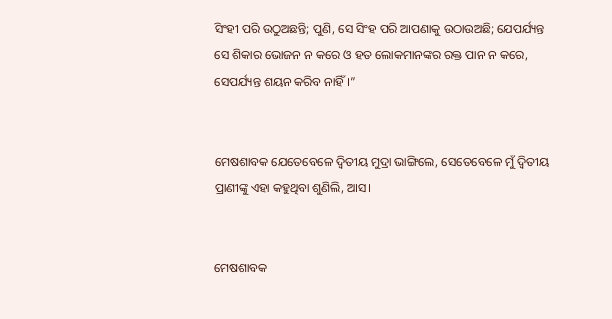ସିଂହୀ ପରି ଉଠୁଅଛନ୍ତି; ପୁଣି, ସେ ସିଂହ ପରି ଆପଣାକୁ ଉଠାଉଅଛି; ଯେପର୍ଯ୍ୟନ୍ତ ସେ ଶିକାର ଭୋଜନ ନ କରେ ଓ ହତ ଲୋକମାନଙ୍କର ରକ୍ତ ପାନ ନ କରେ, ସେପର୍ଯ୍ୟନ୍ତ ଶୟନ କରିବ ନାହିଁ।”


ମେଷଶାବକ ଯେତେବେଳେ ଦ୍ୱିତୀୟ ମୁଦ୍ରା ଭାଙ୍ଗିଲେ, ସେତେବେଳେ ମୁଁ ଦ୍ୱିତୀୟ ପ୍ରାଣୀଙ୍କୁ ଏହା କହୁଥିବା ଶୁଣିଲି, ଆସ।


ମେଷଶାବକ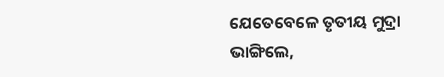ଯେତେବେଳେ ତୃତୀୟ ମୁଦ୍ରା ଭାଙ୍ଗିଲେ,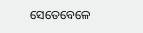ସେତେବେଳେ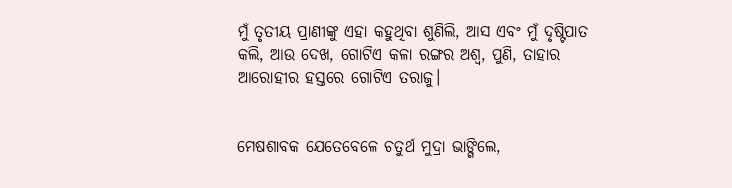ମୁଁ ତୃତୀୟ ପ୍ରାଣୀଙ୍କୁ ଏହା କହୁଥିବା ଶୁଣିଲି, ଆସ ଏବଂ ମୁଁ ଦୃଷ୍ଟିପାତ କଲି, ଆଉ ଦେଖ, ଗୋଟିଏ କଳା ରଙ୍ଗର ଅଶ୍ୱ, ପୁଣି, ତାହାର ଆରୋହୀର ହସ୍ତରେ ଗୋଟିଏ ତରାଜୁ।


ମେଷଶାବକ ଯେତେବେଳେ ଚତୁର୍ଥ ମୁଦ୍ରା ଭାଙ୍ଗିଲେ,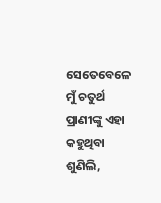ସେତେବେଳେ ମୁଁ ଚତୁର୍ଥ ପ୍ରାଣୀଙ୍କୁ ଏହା କହୁଥିବା ଶୁଣିଲି,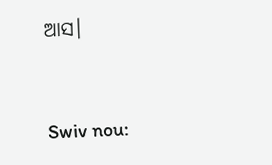ଆସ।


Swiv nou: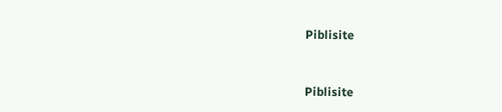Piblisite


Piblisite